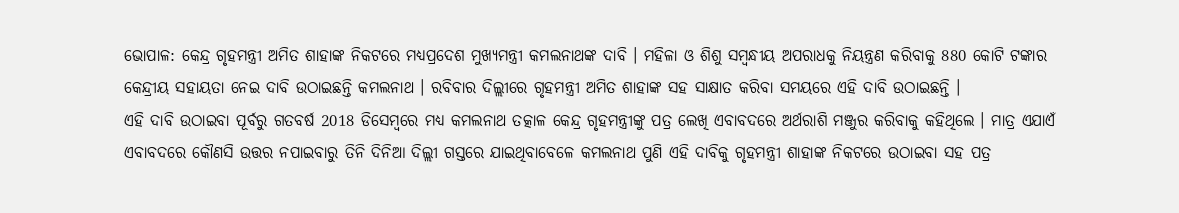ଭୋପାଳ: କେନ୍ଦ୍ର ଗୃହମନ୍ତ୍ରୀ ଅମିତ ଶାହାଙ୍କ ନିକଟରେ ମଧ୍ୟପ୍ରଦେଶ ମୁଖ୍ୟମନ୍ତ୍ରୀ କମଲନାଥଙ୍କ ଦାବି । ମହିଳା ଓ ଶିଶୁ ସମ୍ବନ୍ଧୀୟ ଅପରାଧକୁ ନିୟନ୍ତ୍ରଣ କରିବାକୁ 880 କୋଟି ଟଙ୍କାର କେନ୍ଦ୍ରୀୟ ସହାୟତା ନେଇ ଦାବି ଉଠାଇଛନ୍ତି କମଲନାଥ । ରବିବାର ଦିଲ୍ଲୀରେ ଗୃହମନ୍ତ୍ରୀ ଅମିତ ଶାହାଙ୍କ ସହ ସାକ୍ଷାତ କରିବା ସମୟରେ ଏହି ଦାବି ଉଠାଇଛନ୍ତି ।
ଏହି ଦାବି ଉଠାଇବା ପୂର୍ବରୁ ଗତବର୍ଷ 2018 ଡିସେମ୍ବରେ ମଧ୍ୟ କମଲନାଥ ତତ୍କାଳ କେନ୍ଦ୍ର ଗୃହମନ୍ତ୍ରୀଙ୍କୁ ପତ୍ର ଲେଖି ଏବାବଦରେ ଅର୍ଥରାଶି ମଞ୍ଜୁର କରିବାକୁ କହିଥିଲେ । ମାତ୍ର ଏଯାଏଁ ଏବାବଦରେ କୌଣସି ଉତ୍ତର ନପାଇବାରୁ ତିନି ଦିନିଆ ଦିଲ୍ଲୀ ଗସ୍ତରେ ଯାଇଥିବାବେଳେ କମଲନାଥ ପୁଣି ଏହି ଦାବିକୁ ଗୃହମନ୍ତ୍ରୀ ଶାହାଙ୍କ ନିକଟରେ ଉଠାଇବା ସହ ପତ୍ର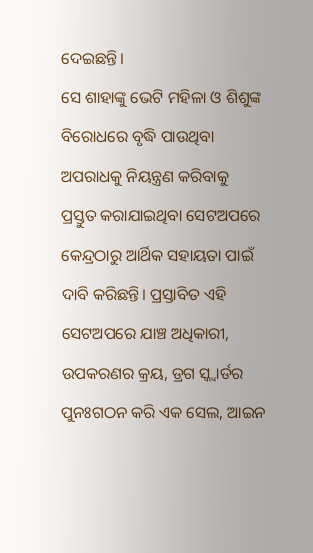ଦେଇଛନ୍ତି।
ସେ ଶାହାଙ୍କୁ ଭେଟି ମହିଳା ଓ ଶିଶୁଙ୍କ ବିରୋଧରେ ବୃଦ୍ଧି ପାଉଥିବା ଅପରାଧକୁ ନିୟନ୍ତ୍ରଣ କରିବାକୁ ପ୍ରସ୍ତୁତ କରାଯାଇଥିବା ସେଟଅପରେ କେନ୍ଦ୍ରଠାରୁ ଆର୍ଥିକ ସହାୟତା ପାଇଁ ଦାବି କରିଛନ୍ତି। ପ୍ରସ୍ତାବିତ ଏହି ସେଟଅପରେ ଯାଞ୍ଚ ଅଧିକାରୀ, ଉପକରଣର କ୍ରୟ, ଡ୍ରଗ ସ୍କ୍ୱାର୍ଡର ପୁନଃଗଠନ କରି ଏକ ସେଲ, ଆଇନ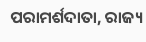ପରାମର୍ଶଦାତା, ରାଜ୍ୟ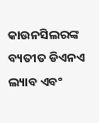କାଉନସିଲରଙ୍କ ବ୍ୟତୀତ ଡିଏନଏ ଲ୍ୟାବ ଏବଂ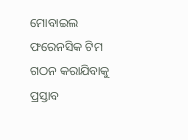ମୋବାଇଲ ଫରେନସିକ ଟିମ ଗଠନ କରାଯିବାକୁ ପ୍ରସ୍ତାବ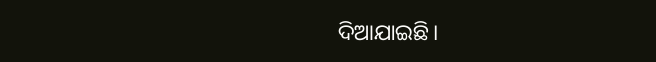ଦିଆଯାଇଛି।